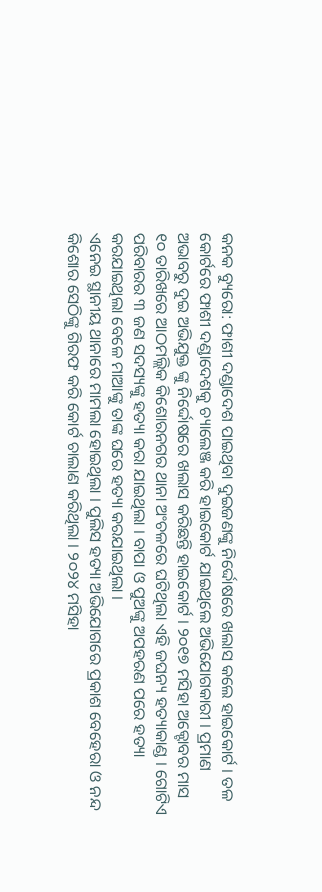କନକ ବ୍ୟୁରୋ: ଫାଶୀ ଦଣ୍ଡାଦେଶ ପାଇଥିବା ଦୁଇଜଣଙ୍କୁ ନିର୍ଦ୍ଦୋଷରେ ଖଲାସ କଲେ ହାଇକୋର୍ଟ । ତଳ କୋର୍ଟରେ ଫାଶୀ ଦଣ୍ଡାଦେଶକୁ ଚ୍ୟାଲେଞ୍ଜ କରି ହାଇକୋର୍ଟ ଯାଇଥିଲେ ଅଭିଯୋଗକାରୀ । ପ୍ରମାଣ ଅଭାବରୁ ଦୁଇ ଅଭିଯୁକ୍ତ ଙ୍କୁ ନିର୍ଦ୍ଦୋଷରେ ଖଲାସ କରିଛନ୍ତି ହାଇକୋର୍ଟ । ୨୦୧୭ ମସିହା ଅକ୍ଟୋବର ମାସ ୧୦ ତାରିଖରେ ଆଠମଲ୍ଲିକ କିଶୋରନଗର ଥାନା ଅଂଚଳରେ ଘଟିଥିଲା ଏହି ଜଘନ୍ୟ ହତ୍ୟାକାଣ୍ଡ । ଗୋଟିଏ ପରିବାରର ୩ ଜଣ ସଦସ୍ୟଙ୍କୁ ହତ୍ୟା କରା ଯାଇଥିଲା । ବାପା ଓ ପୁଅଙ୍କୁ ଅପହରଣ ପରେ ହତ୍ୟା କରଯାଇଥିଲା ବେଳେ ମାଆଙ୍କୁ ତାଙ୍କ ଘରେ ହତ୍ୟା କରଯାଇଥିଲା ।
ଏନେଇ ସ୍ଥାନୀୟ ଥାନାରେ ମାମଲା ହୋଇଥିଲା । ପୁଲିସ ହତ୍ୟା ଅଭିଯୋଗରେ ପ୍ରକାଶ ବେହେରା ଓ ନନ୍ଦ କିଶୋର ସେଠିଙ୍କୁ ଗିରଫ କରି କୋର୍ଟ ଚାଲାଣ କରିଥିଲା । ୨୦୨୪ ମସିହା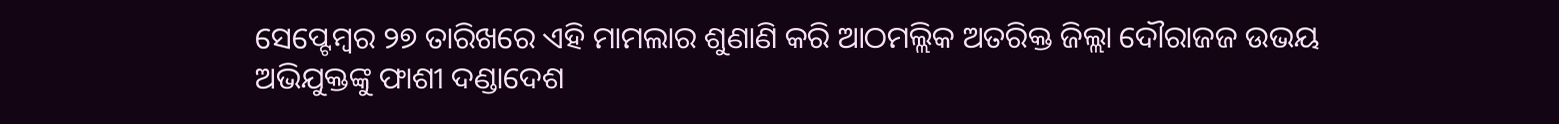ସେପ୍ଟେମ୍ବର ୨୭ ତାରିଖରେ ଏହି ମାମଲାର ଶୁଣାଣି କରି ଆଠମଲ୍ଲିକ ଅତରିକ୍ତ ଜିଲ୍ଲା ଦୌରାଜଜ ଉଭୟ ଅଭିଯୁକ୍ତଙ୍କୁ ଫାଶୀ ଦଣ୍ଡାଦେଶ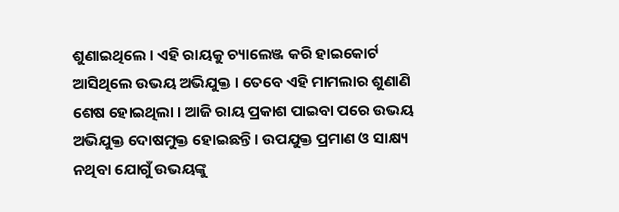ଶୁଣାଇଥିଲେ । ଏହି ରାୟକୁ ଚ୍ୟାଲେଞ୍ଜ କରି ହାଇକୋର୍ଟ ଆସିଥିଲେ ଉଭୟ ଅଭିଯୁକ୍ତ । ତେବେ ଏହି ମାମଲାର ଶୁଣାଣି ଶେଷ ହୋଇଥିଲା । ଆଜି ରାୟ ପ୍ରକାଶ ପାଇବା ପରେ ଉଭୟ ଅଭିଯୁକ୍ତ ଦୋଷମୁକ୍ତ ହୋଇଛନ୍ତି । ଉପଯୁକ୍ତ ପ୍ରମାଣ ଓ ସାକ୍ଷ୍ୟ ନଥିବା ଯୋଗୁଁ ଉଭୟଙ୍କୁ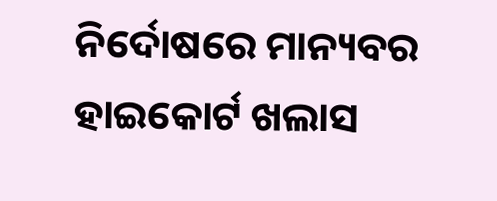ନିର୍ଦୋଷରେ ମାନ୍ୟବର ହାଇକୋର୍ଟ ଖଲାସ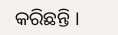କରିଛନ୍ତି ।